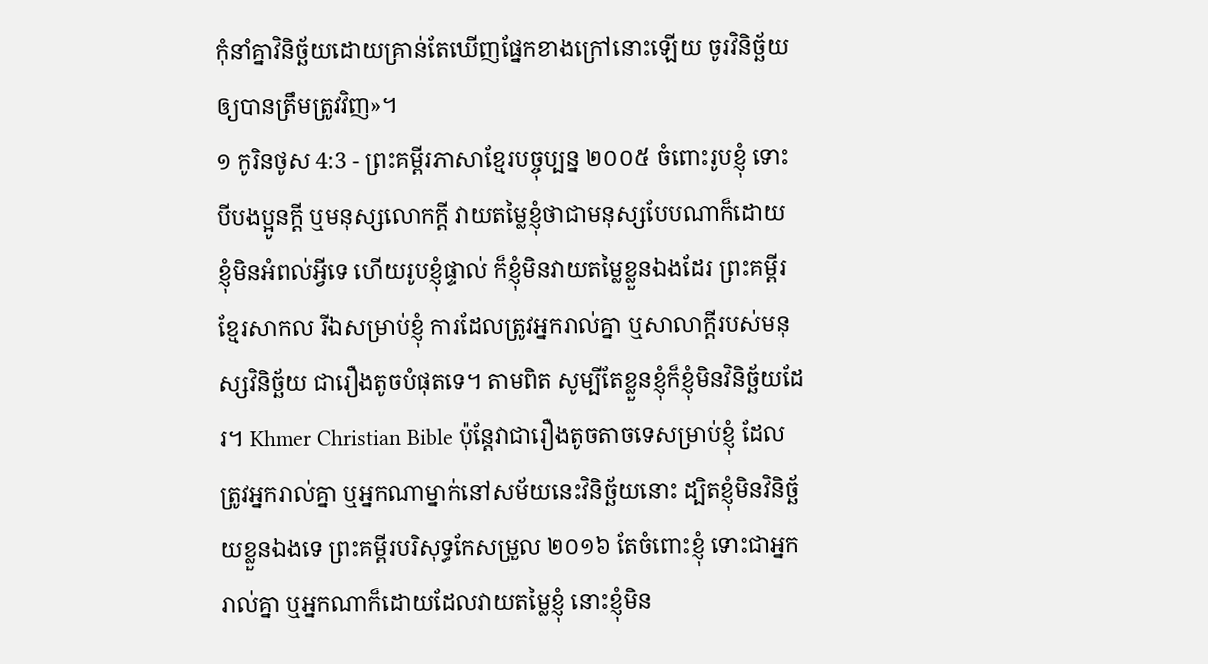កុំនាំគ្នាវិនិច្ឆ័យដោយគ្រាន់តែឃើញផ្នែកខាងក្រៅនោះឡើយ ចូរវិនិច្ឆ័យឲ្យបានត្រឹមត្រូវវិញ»។
១ កូរិនថូស 4:3 - ព្រះគម្ពីរភាសាខ្មែរបច្ចុប្បន្ន ២០០៥ ចំពោះរូបខ្ញុំ ទោះបីបងប្អូនក្ដី ឬមនុស្សលោកក្ដី វាយតម្លៃខ្ញុំថាជាមនុស្សបែបណាក៏ដោយ ខ្ញុំមិនអំពល់អ្វីទេ ហើយរូបខ្ញុំផ្ទាល់ ក៏ខ្ញុំមិនវាយតម្លៃខ្លួនឯងដែរ ព្រះគម្ពីរខ្មែរសាកល រីឯសម្រាប់ខ្ញុំ ការដែលត្រូវអ្នករាល់គ្នា ឬសាលាក្ដីរបស់មនុស្សវិនិច្ឆ័យ ជារឿងតូចបំផុតទេ។ តាមពិត សូម្បីតែខ្លួនខ្ញុំក៏ខ្ញុំមិនវិនិច្ឆ័យដែរ។ Khmer Christian Bible ប៉ុន្ដែវាជារឿងតូចតាចទេសម្រាប់ខ្ញុំ ដែលត្រូវអ្នករាល់គ្នា ឬអ្នកណាម្នាក់នៅសម័យនេះវិនិច្ឆ័យនោះ ដ្បិតខ្ញុំមិនវិនិច្ឆ័យខ្លួនឯងទេ ព្រះគម្ពីរបរិសុទ្ធកែសម្រួល ២០១៦ តែចំពោះខ្ញុំ ទោះជាអ្នករាល់គ្នា ឬអ្នកណាក៏ដោយដែលវាយតម្លៃខ្ញុំ នោះខ្ញុំមិន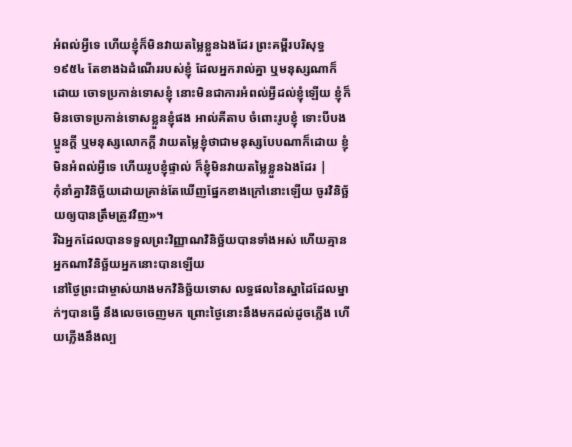អំពល់អ្វីទេ ហើយខ្ញុំក៏មិនវាយតម្លៃខ្លួនឯងដែរ ព្រះគម្ពីរបរិសុទ្ធ ១៩៥៤ តែខាងឯដំណើររបស់ខ្ញុំ ដែលអ្នករាល់គ្នា ឬមនុស្សណាក៏ដោយ ចោទប្រកាន់ទោសខ្ញុំ នោះមិនជាការអំពល់អ្វីដល់ខ្ញុំឡើយ ខ្ញុំក៏មិនចោទប្រកាន់ទោសខ្លួនខ្ញុំផង អាល់គីតាប ចំពោះរូបខ្ញុំ ទោះបីបងប្អូនក្ដី ឬមនុស្សលោកក្ដី វាយតម្លៃខ្ញុំថាជាមនុស្សបែបណាក៏ដោយ ខ្ញុំមិនអំពល់អ្វីទេ ហើយរូបខ្ញុំផ្ទាល់ ក៏ខ្ញុំមិនវាយតម្លៃខ្លួនឯងដែរ |
កុំនាំគ្នាវិនិច្ឆ័យដោយគ្រាន់តែឃើញផ្នែកខាងក្រៅនោះឡើយ ចូរវិនិច្ឆ័យឲ្យបានត្រឹមត្រូវវិញ»។
រីឯអ្នកដែលបានទទួលព្រះវិញ្ញាណវិនិច្ឆ័យបានទាំងអស់ ហើយគ្មានអ្នកណាវិនិច្ឆ័យអ្នកនោះបានឡើយ
នៅថ្ងៃព្រះជាម្ចាស់យាងមកវិនិច្ឆ័យទោស លទ្ធផលនៃស្នាដៃដែលម្នាក់ៗបានធ្វើ នឹងលេចចេញមក ព្រោះថ្ងៃនោះនឹងមកដល់ដូចភ្លើង ហើយភ្លើងនឹងល្ប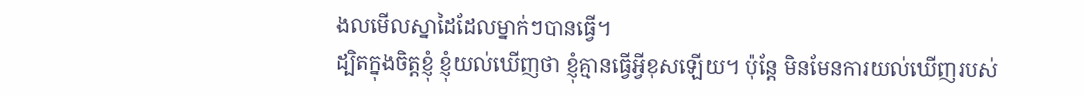ងលមើលស្នាដៃដែលម្នាក់ៗបានធ្វើ។
ដ្បិតក្នុងចិត្តខ្ញុំ ខ្ញុំយល់ឃើញថា ខ្ញុំគ្មានធ្វើអ្វីខុសឡើយ។ ប៉ុន្តែ មិនមែនការយល់ឃើញរបស់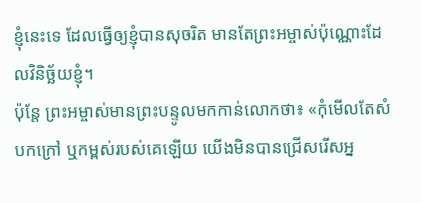ខ្ញុំនេះទេ ដែលធ្វើឲ្យខ្ញុំបានសុចរិត មានតែព្រះអម្ចាស់ប៉ុណ្ណោះដែលវិនិច្ឆ័យខ្ញុំ។
ប៉ុន្តែ ព្រះអម្ចាស់មានព្រះបន្ទូលមកកាន់លោកថា៖ «កុំមើលតែសំបកក្រៅ ឬកម្ពស់របស់គេឡើយ យើងមិនបានជ្រើសរើសអ្ន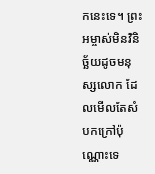កនេះទេ។ ព្រះអម្ចាស់មិនវិនិច្ឆ័យដូចមនុស្សលោក ដែលមើលតែសំបកក្រៅប៉ុណ្ណោះទេ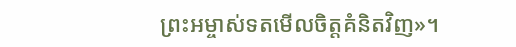ព្រះអម្ចាស់ទតមើលចិត្តគំនិតវិញ»។